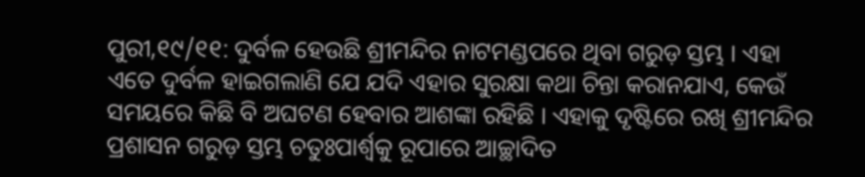ପୁରୀ,୧୯/୧୧: ଦୁର୍ବଳ ହେଉଛି ଶ୍ରୀମନ୍ଦିର ନାଟମଣ୍ଡପରେ ଥିବା ଗରୁଡ଼ ସ୍ତମ୍ଭ । ଏହା ଏତେ ଦୁର୍ବଳ ହାଇଗଲାଣି ଯେ ଯଦି ଏହାର ସୁରକ୍ଷା କଥା ଚିନ୍ତା କରାନଯାଏ, କେଉଁ ସମୟରେ କିଛି ବି ଅଘଟଣ ହେବାର ଆଶଙ୍କା ରହିଛି । ଏହାକୁ ଦୃଷ୍ଟିରେ ରଖି ଶ୍ରୀମନ୍ଦିର ପ୍ରଶାସନ ଗରୁଡ଼ ସ୍ତମ୍ଭ ଚତୁଃପାର୍ଶ୍ୱକୁ ରୂପାରେ ଆଚ୍ଛାଦିତ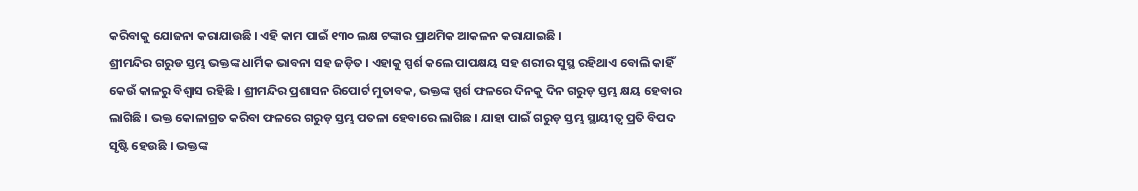କରିବାକୁ ଯୋଜନା କରାଯାଉଛି । ଏହି କାମ ପାଇଁ ୧୩୦ ଲକ୍ଷ ଟଙ୍କାର ପ୍ରାଥମିକ ଆକଳନ କରାଯାଇଛି ।
ଶ୍ରୀମନ୍ଦିର ଗରୁଡ ସ୍ତମ୍ଭ ଭକ୍ତଙ୍କ ଧାର୍ମିକ ଭାବନା ସହ ଜଡ଼ିତ । ଏହାକୁ ସ୍ପର୍ଶ କଲେ ପାପକ୍ଷୟ ସହ ଶରୀର ସୁସ୍ଥ ରହିଥାଏ ବୋଲି କାହିଁ କେଉଁ କାଳରୁ ବିଶ୍ୱାସ ରହିଛି । ଶ୍ରୀମନ୍ଦିର ପ୍ରଶାସନ ରିପୋର୍ଟ ମୁତାବକ, ଭକ୍ତଙ୍କ ସ୍ପର୍ଶ ଫଳରେ ଦିନକୁ ଦିନ ଗରୁଡ଼ ସ୍ତମ୍ଭ କ୍ଷୟ ହେବାର ଲାଗିଛି । ଭକ୍ତ କୋଳାଗ୍ରତ କରିବା ଫଳରେ ଗରୁଡ଼ ସ୍ତମ୍ଭ ପତଳା ହେବାରେ ଲାଗିଛ । ଯାହା ପାଇଁ ଗରୁଡ଼ ସ୍ତମ୍ଭ ସ୍ଥାୟୀତ୍ୱ ପ୍ରତି ବିପଦ ସୃଷ୍ଟି ହେଉଛି । ଭକ୍ତଙ୍କ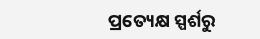ପ୍ରତ୍ୟେକ୍ଷ ସ୍ପର୍ଶରୁ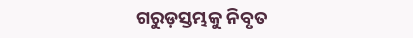ଗରୁଡ଼ସ୍ତମ୍ଭକୁ ନିବୃତ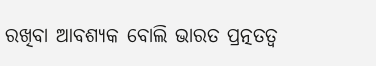ରଖିବା ଆବଶ୍ୟକ ବୋଲି ଭାରତ ପ୍ରତ୍ନତତ୍ୱ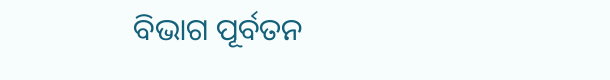ବିଭାଗ ପୂର୍ବତନ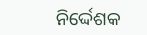ନିର୍ଦ୍ଦେଶକ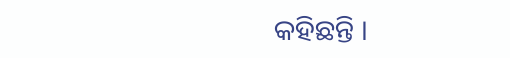କହିଛନ୍ତି ।